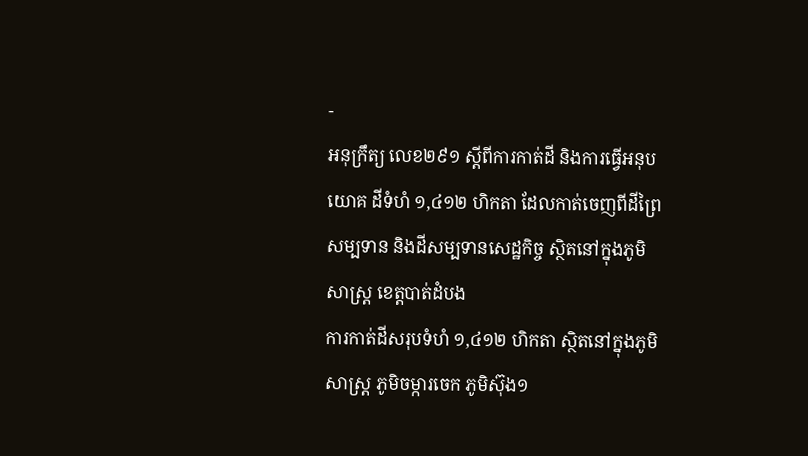-
អនុក្រឹត្យ លេខ២៩១ ស្ដីពីការកាត់ដី និងការធ្វើអនុបយោគ ដីទំហំ ១,៤១២ ហិកតា ដែលកាត់ចេញពីដីព្រៃសម្បទាន និងដីសម្បទានសេដ្ឋកិច្ច ស្ថិតនៅក្នុងភូមិសាស្រ្ត ខេត្តបាត់ដំបង
ការកាត់ដីសរុបទំហំ ១,៤១២ ហិកតា ស្ថិតនៅក្នុងភូមិសាស្រ្ត ភូមិចម្ការចេក ភូមិស៊ុង១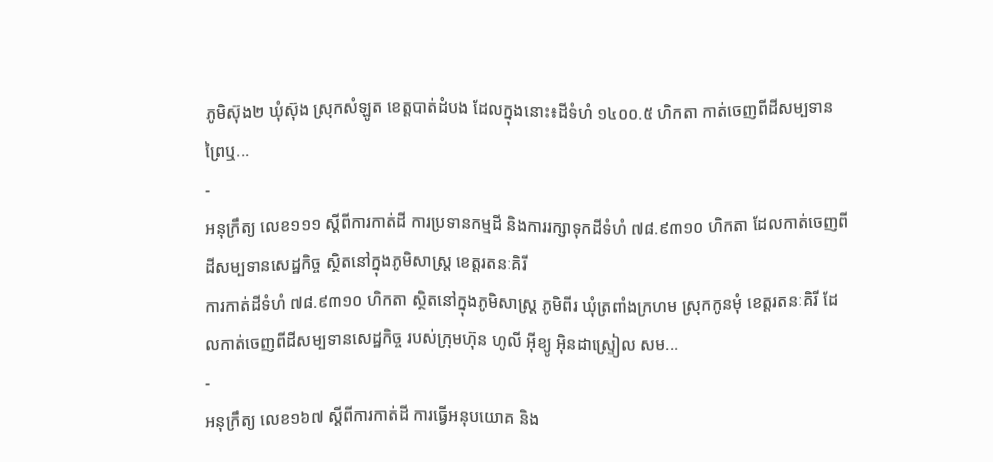ភូមិស៊ុង២ ឃុំស៊ុង ស្រុកសំឡូត ខេត្តបាត់ដំបង ដែលក្នុងនោះ៖ដីទំហំ ១៤០០.៥ ហិកតា កាត់ចេញពីដីសម្បទានព្រៃឬ...
-
អនុក្រឹត្យ លេខ១១១ ស្ដីពីការកាត់ដី ការប្រទានកម្មដី និងការរក្សាទុកដីទំហំ ៧៨.៩៣១០ ហិកតា ដែលកាត់ចេញពីដីសម្បទានសេដ្ឋកិច្ច ស្ថិតនៅក្នុងភូមិសាស្រ្ត ខេត្តរតនៈគិរី
ការកាត់ដីទំហំ ៧៨.៩៣១០ ហិកតា ស្ថិតនៅក្នុងភូមិសាស្រ្ត ភូមិពីរ ឃុំត្រពាំងក្រហម ស្រុកកូនមុំ ខេត្តរតនៈគិរី ដែលកាត់ចេញពីដីសម្បទានសេដ្ឋកិច្ច របស់ក្រុមហ៊ុន ហូលី អ៊ីខ្យូ អ៊ិនដាស្រ្ទៀល សម...
-
អនុក្រឹត្យ លេខ១៦៧ ស្ដីពីការកាត់ដី ការធ្វើអនុបយោគ និង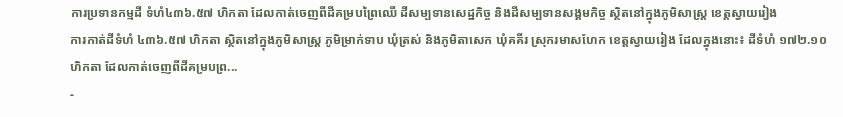ការប្រទានកម្មដី ទំហំ៤៣៦.៥៧ ហិកតា ដែលកាត់ចេញពីដីគម្របព្រៃឈើ ដីសម្បទានសេដ្ឋកិច្ច និងដីសម្បទានសង្គមកិច្ច ស្ថិតនៅក្នុងភូមិសាស្រ្ត ខេត្តស្វាយរៀង
ការកាត់ដីទំហំ ៤៣៦.៥៧ ហិកតា ស្ថិតនៅក្នុងភូមិសាស្រ្ត ភូមិម្រាក់ទាប ឃុំត្រស់ និងភូមិតាសេក ឃុំគគីរ ស្រុករមាសហែក ខេត្តស្វាយរៀង ដែលក្នុងនោះ៖ ដីទំហំ ១៧២.១០ ហិកតា ដែលកាត់ចេញពីដីគម្របព្រ...
-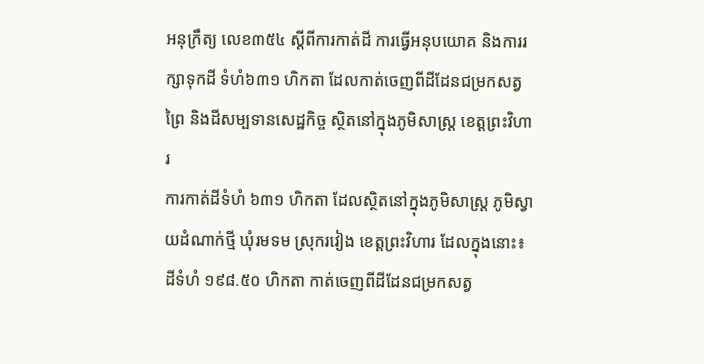អនុក្រឹត្យ លេខ៣៥៤ ស្ដីពីការកាត់ដី ការធ្វើអនុបយោគ និងការរក្សាទុកដី ទំហំ៦៣១ ហិកតា ដែលកាត់ចេញពីដីដែនជម្រកសត្វព្រៃ និងដីសម្បទានសេដ្ឋកិច្ច ស្ថិតនៅក្នុងភូមិសាស្រ្ត ខេត្តព្រះវិហារ
ការកាត់ដីទំហំ ៦៣១ ហិកតា ដែលស្ថិតនៅក្នុងភូមិសាស្រ្ត ភូមិស្វាយដំណាក់ថ្មី ឃុំរមទម ស្រុករវៀង ខេត្តព្រះវិហារ ដែលក្នុងនោះ៖ ដីទំហំ ១៩៨.៥០ ហិកតា កាត់ចេញពីដីដែនជម្រកសត្វ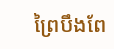ព្រៃបឹងពែ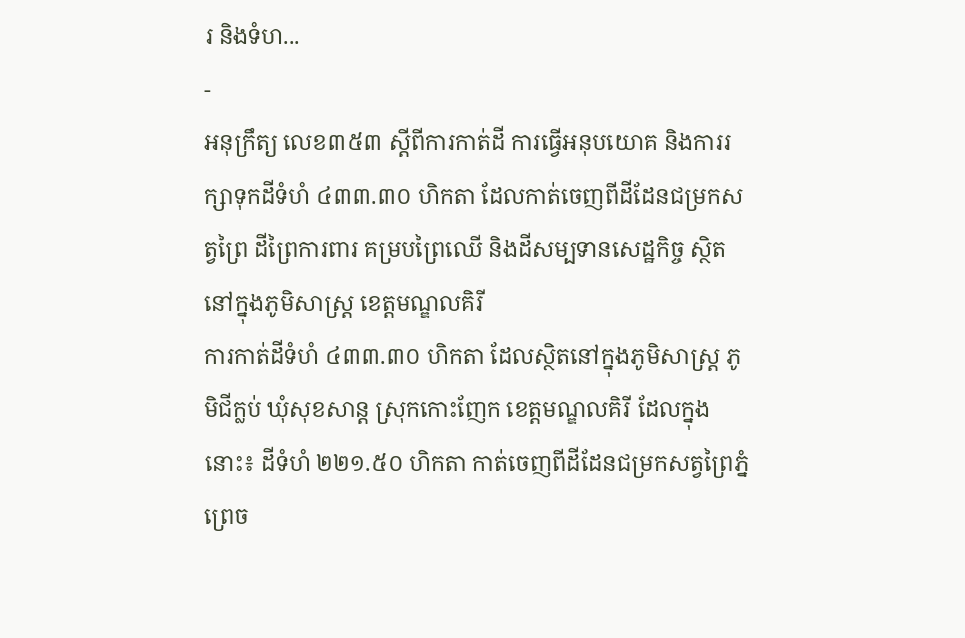រ និងទំហ...
-
អនុក្រឹត្យ លេខ៣៥៣ ស្ដីពីការកាត់ដី ការធ្វើអនុបយោគ និងការរក្សាទុកដីទំហំ ៤៣៣.៣០ ហិកតា ដែលកាត់ចេញពីដីដែនជម្រកសត្វព្រៃ ដីព្រៃការពារ គម្របព្រៃឈើ និងដីសម្បទានសេដ្ឋកិច្ច ស្ថិតនៅក្នុងភូមិសាស្រ្ត ខេត្តមណ្ឌលគិរី
ការកាត់ដីទំហំ ៤៣៣.៣០ ហិកតា ដែលស្ថិតនៅក្នុងភូមិសាស្រ្ត ភូមិជីក្លប់ ឃុំសុខសាន្ត ស្រុកកោះញែក ខេត្តមណ្ឌលគិរី ដែលក្នុងនោះ៖ ដីទំហំ ២២១.៥០ ហិកតា កាត់ចេញពីដីដែនជម្រកសត្វព្រៃភ្នំព្រេច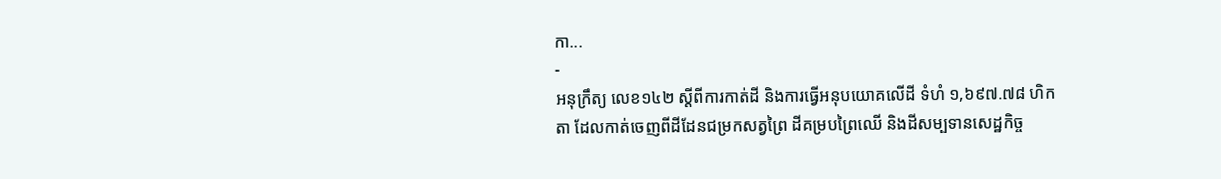កា...
-
អនុក្រឹត្យ លេខ១៤២ ស្ដីពីការកាត់ដី និងការធ្វើអនុបយោគលើដី ទំហំ ១,៦៩៧.៧៨ ហិកតា ដែលកាត់ចេញពីដីដែនជម្រកសត្វព្រៃ ដីគម្របព្រៃឈើ និងដីសម្បទានសេដ្ឋកិច្ច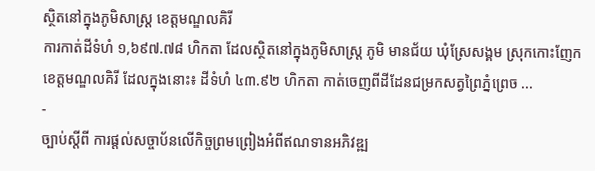ស្ថិតនៅក្នុងភូមិសាស្រ្ត ខេត្តមណ្ឌលគិរី
ការកាត់ដីទំហំ ១,៦៩៧.៧៨ ហិកតា ដែលស្ថិតនៅក្នុងភូមិសាស្រ្ត ភូមិ មានជ័យ ឃុំស្រែសង្គម ស្រុកកោះញែក ខេត្តមណ្ឌលគិរី ដែលក្នុងនោះ៖ ដីទំហំ ៤៣.៩២ ហិកតា កាត់ចេញពីដីដែនជម្រកសត្វព្រៃភ្នំព្រេច ...
-
ច្បាប់ស្តីពី ការផ្តល់សច្ចាប័នលើកិច្ចព្រមព្រៀងអំពីឥណទានអភិវឌ្ឍ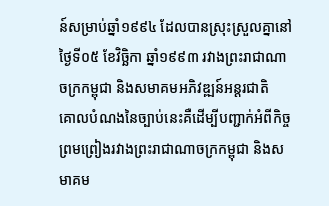ន៍សម្រាប់ឆ្នាំ១៩៩៤ ដែលបានស្រុះស្រួលគ្នានៅថ្ងៃទី០៥ ខែវិច្ឆិកា ឆ្នាំ១៩៩៣ រវាងព្រះរាជាណាចក្រកម្ពុជា និងសមាគមអភិវឌ្ឍន៍អន្តរជាតិ
គោលបំណងនៃច្បាប់នេះគឺដើម្បីបញ្ជាក់អំពីកិច្ចព្រមព្រៀងរវាងព្រះរាជាណាចក្រកម្ពុជា និងសមាគម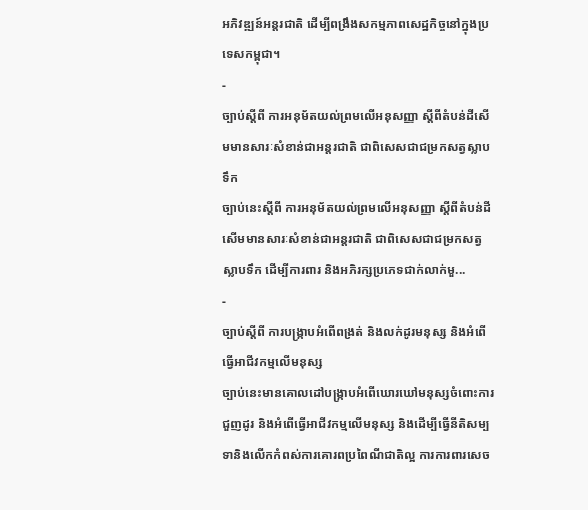អភិវឌ្ឍន៍អន្តរជាតិ ដើម្បីពង្រឹងសកម្មភាពសេដ្ឋកិច្ចនៅក្នុងប្រទេសកម្ពុជា។
-
ច្បាប់ស្តីពី ការអនុម័តយល់ព្រមលើអនុសញ្ញា ស្តីពីតំបន់ដីសើមមានសារៈសំខាន់ជាអន្តរជាតិ ជាពិសេសជាជម្រកសត្វស្លាបទឹក
ច្បាប់នេះស្តីពី ការអនុម័តយល់ព្រមលើអនុសញ្ញា ស្តីពីតំបន់ដីសើមមានសារៈសំខាន់ជាអន្តរជាតិ ជាពិសេសជាជម្រកសត្វស្លាបទឹក ដើម្បីការពារ និងអភិរក្សប្រភេទជាក់លាក់មួ...
-
ច្បាប់ស្តីពី ការបង្រ្កាបអំពើពង្រត់ និងលក់ដូរមនុស្ស និងអំពើធ្វើអាជីវកម្មលើមនុស្ស
ច្បាប់នេះមានគោលដៅបង្ក្រាបអំពើឃោរឃៅមនុស្សចំពោះការជួញដូរ និងអំពើធ្វើអាជីវកម្មលើមនុស្ស និងដើម្បីធ្វើនីតិសម្បទានិងលើកកំពស់ការគោរពប្រពៃណីជាតិល្អ ការការពារសេច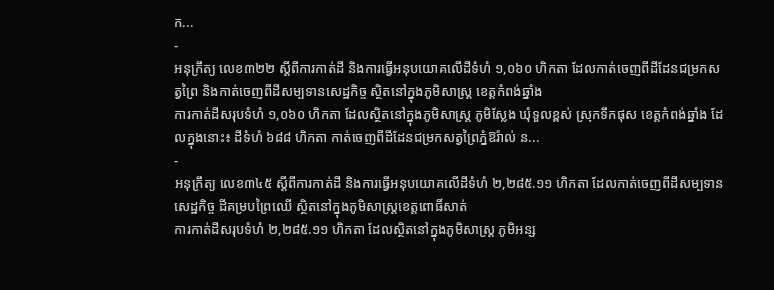ក...
-
អនុក្រឹត្យ លេខ៣២២ ស្ដីពីការកាត់ដី និងការធ្វើអនុបយោគលើដីទំហំ ១,០៦០ ហិកតា ដែលកាត់ចេញពីដីដែនជម្រកសត្វព្រៃ និងកាត់ចេញពីដីសម្បទានសេដ្ឋកិច្ច ស្ថិតនៅក្នុងភូមិសាស្រ្ត ខេត្តកំពង់ឆ្នាំង
ការកាត់ដីសរុបទំហំ ១,០៦០ ហិកតា ដែលស្ថិតនៅក្នុងភូមិសាស្រ្ត ភូមិស្លែង ឃុំទួលខ្ពស់ ស្រុកទឹកផុស ខេត្តកំពង់ឆ្នាំង ដែលក្នុងនោះ៖ ដីទំហំ ៦៨៨ ហិកតា កាត់ចេញពីដីដែនជម្រកសត្វព្រៃភ្នំឱរ៉ាល់ ន...
-
អនុក្រឹត្យ លេខ៣៤៥ ស្ដីពីការកាត់ដី និងការធ្វើអនុបយោគលើដីទំហំ ២,២៨៥.១១ ហិកតា ដែលកាត់ចេញពីដីសម្បទានសេដ្ឋកិច្ច ដីគម្របព្រៃឈើ ស្ថិតនៅក្នុងភូមិសាស្រ្តខេត្តពោធិ៍សាត់
ការកាត់ដីសរុបទំហំ ២,២៨៥.១១ ហិកតា ដែលស្ថិតនៅក្នុងភូមិសាស្រ្ត ភូមិអន្ស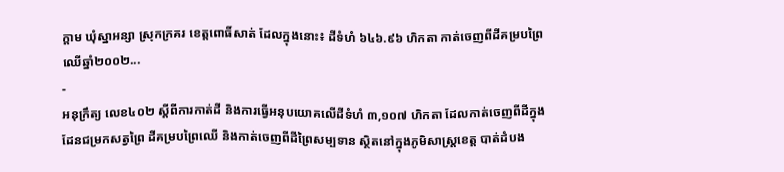ក្ដាម ឃុំស្នាអន្សា ស្រុកក្រគរ ខេត្តពោធិ៍សាត់ ដែលក្នុងនោះ៖ ដីទំហំ ៦៤៦.៩៦ ហិកតា កាត់ចេញពីដីគម្របព្រៃឈើឆ្នាំ២០០២...
-
អនុក្រឹត្យ លេខ៤០២ ស្ដីពីការកាត់ដី និងការធ្វើអនុបយោគលើដីទំហំ ៣,១០៧ ហិកតា ដែលកាត់ចេញពីដីក្នុងដែនជម្រកសត្វព្រៃ ដីគម្របព្រៃឈើ និងកាត់ចេញពីដីព្រៃសម្បទាន ស្ថិតនៅក្នុងភូមិសាស្រ្តខេត្ត បាត់ដំបង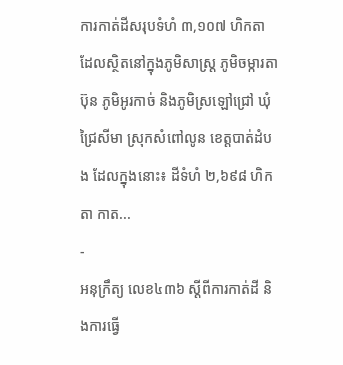ការកាត់ដីសរុបទំហំ ៣,១០៧ ហិកតា ដែលស្ថិតនៅក្នុងភូមិសាស្រ្ត ភូមិចម្ការតាប៊ុន ភូមិអូរកាច់ និងភូមិស្រឡៅជ្រៅ ឃុំជ្រៃសីមា ស្រុកសំពៅលូន ខេត្តបាត់ដំបង ដែលក្នុងនោះ៖ ដីទំហំ ២,៦៩៨ ហិកតា កាត...
-
អនុក្រឹត្យ លេខ៤៣៦ ស្ដីពីការកាត់ដី និងការធ្វើ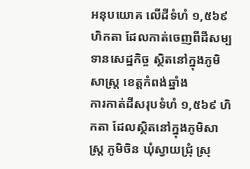អនុបយោគ លើដីទំហំ ១,៥៦៩ ហិកតា ដែលកាត់ចេញពីដីសម្បទានសេដ្ឋកិច្ច ស្ថិតនៅក្នុងភូមិសាស្រ្ត ខេត្តកំពង់ឆ្នាំង
ការកាត់ដីសរុបទំហំ ១,៥៦៩ ហិកតា ដែលស្ថិតនៅក្នុងភូមិសាស្រ្ត ភូមិចិន ឃុំស្វាយជ្រុំ ស្រុ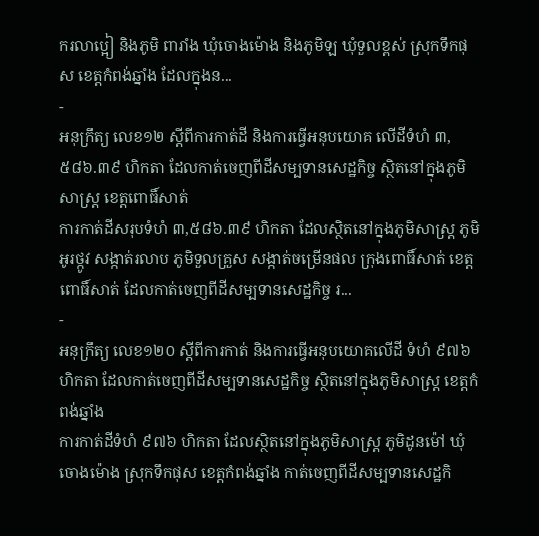ករលាប្អៀ និងភូមិ ពារាំង ឃុំចោងម៉ោង និងភូមិឡ ឃុំទួលខ្ពស់ ស្រុកទឹកផុស ខេត្តកំពង់ឆ្នាំង ដែលក្នុងន...
-
អនុក្រឹត្យ លេខ១២ ស្ដីពីការកាត់ដី និងការធ្វើអនុបយោគ លើដីទំហំ ៣,៥៨៦.៣៩ ហិកតា ដែលកាត់ចេញពីដីសម្បទានសេដ្ឋកិច្ច ស្ថិតនៅក្នុងភូមិសាស្រ្ត ខេត្តពោធិ៍សាត់
ការកាត់ដីសរុបទំហំ ៣,៥៨៦.៣៩ ហិកតា ដែលស្ថិតនៅក្នុងភូមិសាស្រ្ត ភូមិអូរថ្កូវ សង្កាត់រលាប ភូមិទួលគ្រួស សង្កាត់ចម្រើនផល ក្រុងពោធិ៍សាត់ ខេត្តពោធិ៍សាត់ ដែលកាត់ចេញពីដីសម្បទានសេដ្ឋកិច្ច រ...
-
អនុក្រឹត្យ លេខ១២០ ស្ដីពីការកាត់ និងការធ្វើអនុបយោគលើដី ទំហំ ៩៧៦ ហិកតា ដែលកាត់ចេញពីដីសម្បទានសេដ្ឋកិច្ច ស្ថិតនៅក្នុងភូមិសាស្រ្ត ខេត្តកំពង់ឆ្នាំង
ការកាត់ដីទំហំ ៩៧៦ ហិកតា ដែលស្ថិតនៅក្នុងភូមិសាស្រ្ត ភូមិដូនម៉ៅ ឃុំចោងម៉ោង ស្រុកទឹកផុស ខេត្តកំពង់ឆ្នាំង កាត់ចេញពីដីសម្បទានសេដ្ឋកិ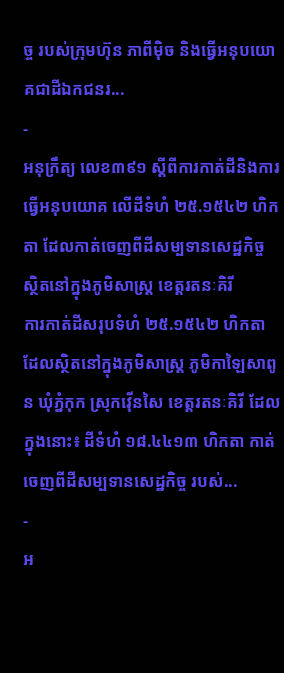ច្ច របស់ក្រុមហ៊ុន ភាពីម៉ិច និងធ្វើអនុបយោគជាដីឯកជនរ...
-
អនុក្រឹត្យ លេខ៣៩១ ស្ដីពីការកាត់ដីនិងការធ្វើអនុបយោគ លើដីទំហំ ២៥.១៥៤២ ហិកតា ដែលកាត់ចេញពីដីសម្បទានសេដ្ឋកិច្ច ស្ថិតនៅក្នុងភូមិសាស្រ្ត ខេត្តរតនៈគិរី
ការកាត់ដីសរុបទំហំ ២៥.១៥៤២ ហិកតា ដែលស្ថិតនៅក្នុងភូមិសាស្រ្ត ភូមិកាឡៃសាពូន ឃុំភ្នំកុក ស្រុកវ៉ើនសៃ ខេត្តរតនៈគិរី ដែលក្នុងនោះ៖ ដីទំហំ ១៨.៤៤១៣ ហិកតា កាត់ចេញពីដីសម្បទានសេដ្ឋកិច្ច របស់...
-
អ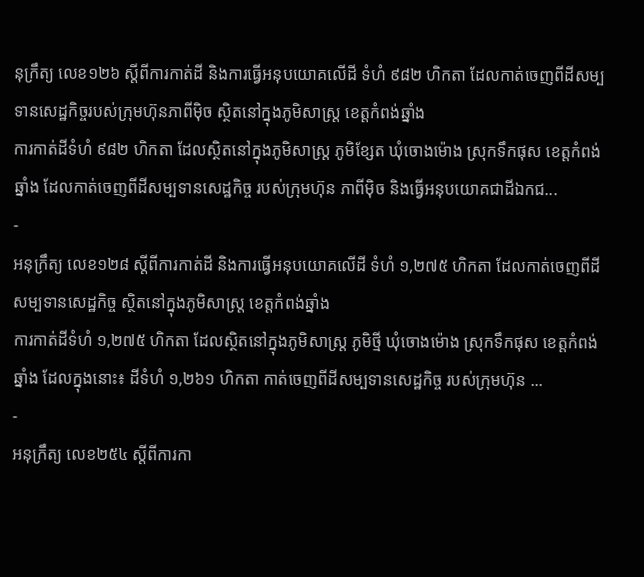នុក្រឹត្យ លេខ១២៦ ស្ដីពីការកាត់ដី និងការធ្វើអនុបយោគលើដី ទំហំ ៩៨២ ហិកតា ដែលកាត់ចេញពីដីសម្បទានសេដ្ឋកិច្ចរបស់ក្រុមហ៊ុនភាពីម៉ិច ស្ថិតនៅក្នុងភូមិសាស្រ្ត ខេត្តកំពង់ឆ្នាំង
ការកាត់ដីទំហំ ៩៨២ ហិកតា ដែលស្ថិតនៅក្នុងភូមិសាស្រ្ត ភូមិខ្សែត ឃុំចោងម៉ោង ស្រុកទឹកផុស ខេត្តកំពង់ឆ្នាំង ដែលកាត់ចេញពីដីសម្បទានសេដ្ឋកិច្ច របស់ក្រុមហ៊ុន ភាពីម៉ិច និងធ្វើអនុបយោគជាដីឯកជ...
-
អនុក្រឹត្យ លេខ១២៨ ស្ដីពីការកាត់ដី និងការធ្វើអនុបយោគលើដី ទំហំ ១,២៧៥ ហិកតា ដែលកាត់ចេញពីដីសម្បទានសេដ្ឋកិច្ច ស្ថិតនៅក្នុងភូមិសាស្រ្ត ខេត្តកំពង់ឆ្នាំង
ការកាត់ដីទំហំ ១,២៧៥ ហិកតា ដែលស្ថិតនៅក្នុងភូមិសាស្រ្ត ភូមិថ្មី ឃុំចោងម៉ោង ស្រុកទឹកផុស ខេត្តកំពង់ឆ្នាំង ដែលក្នុងនោះ៖ ដីទំហំ ១,២៦១ ហិកតា កាត់ចេញពីដីសម្បទានសេដ្ឋកិច្ច របស់ក្រុមហ៊ុន ...
-
អនុក្រឹត្យ លេខ២៥៤ ស្ដីពីការកា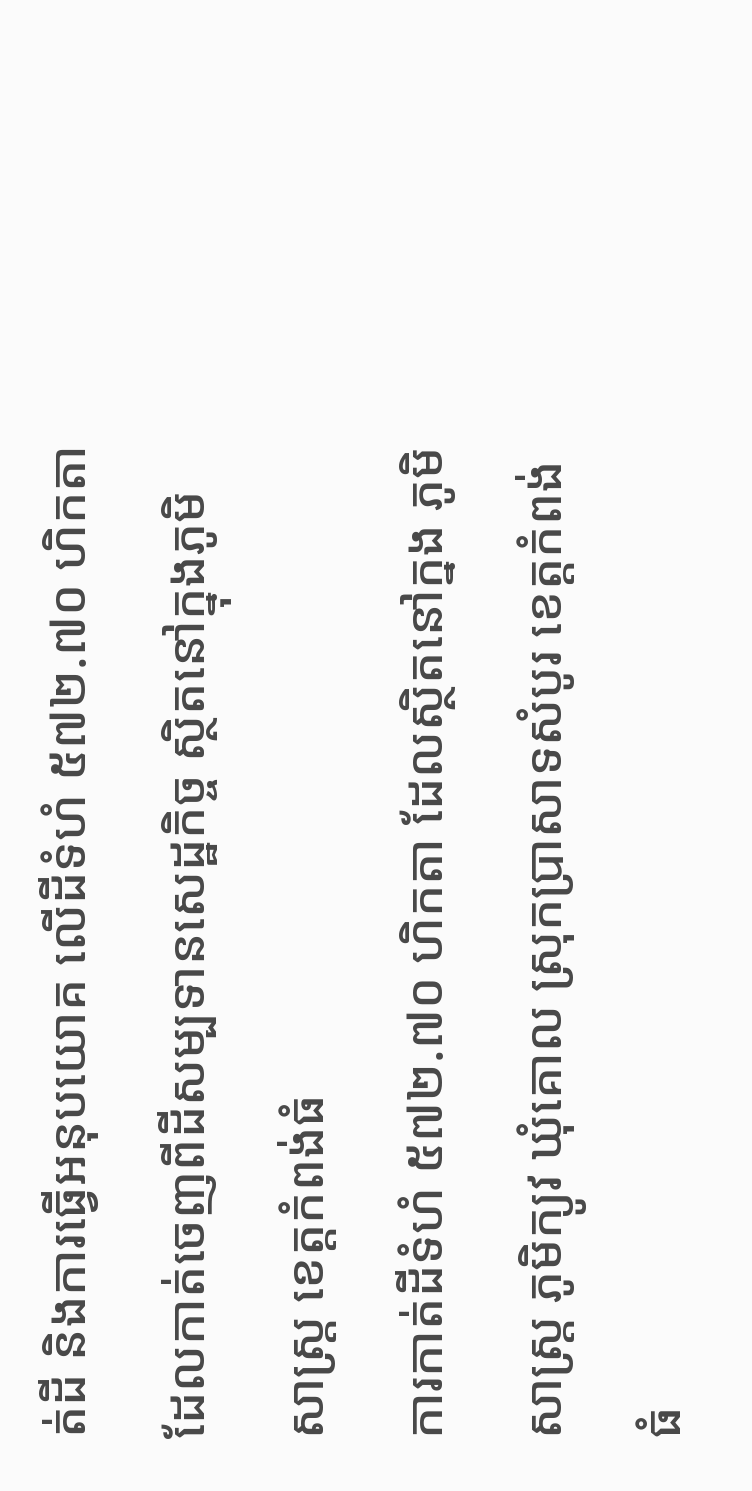ត់ដី និងការធ្វើអនុបយោគ លើដីទំហំ ៥៧២.៧០ ហិកតា ដែលកាត់ចេញពីដីសម្បទានសេដ្ឋកិច្ច ស្ថិតនៅក្នុងភូមិសាស្រ្ត ខេត្តកំពង់ធំ
ការកាត់ដីទំហំ ៥៧២.៧០ ហិកតា ដែលស្ថិតនៅក្នង ភូមិសាស្រ្ត ភូមិក្យូវ ឃុំគោល ស្រុកប្រាសាទសំបូរ ខេត្តកំពង់ធំ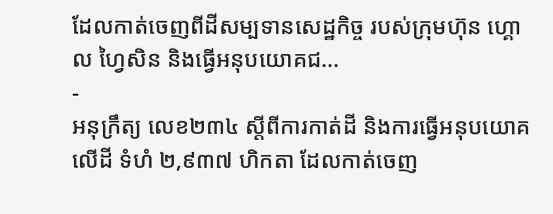ដែលកាត់ចេញពីដីសម្បទានសេដ្ឋកិច្ច របស់ក្រុមហ៊ុន ហ្គោល ហ្វៃសិន និងធ្វើអនុបយោគជ...
-
អនុក្រឹត្យ លេខ២៣៤ ស្ដីពីការកាត់ដី និងការធ្វើអនុបយោគលើដី ទំហំ ២,៩៣៧ ហិកតា ដែលកាត់ចេញ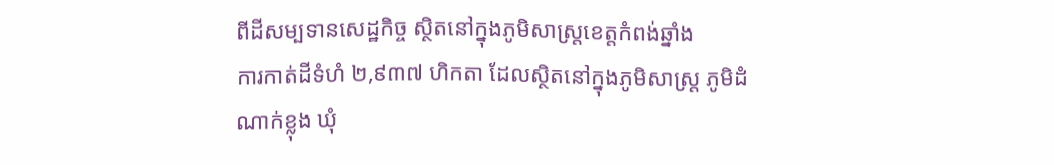ពីដីសម្បទានសេដ្ឋកិច្ច ស្ថិតនៅក្នុងភូមិសាស្រ្តខេត្តកំពង់ឆ្នាំង
ការកាត់ដីទំហំ ២,៩៣៧ ហិកតា ដែលស្ថិតនៅក្នុងភូមិសាស្រ្ត ភូមិដំណាក់ខ្លុង ឃុំ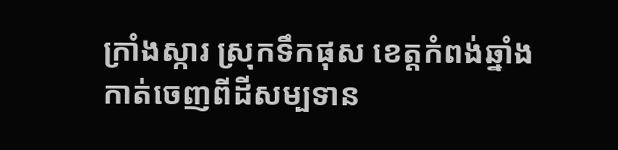ក្រាំងស្ការ ស្រុកទឹកផុស ខេត្តកំពង់ឆ្នាំង កាត់ចេញពីដីសម្បទាន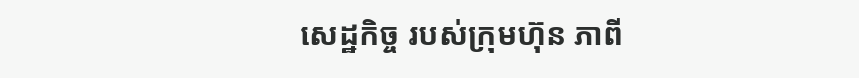សេដ្ឋកិច្ច របស់ក្រុមហ៊ុន ភាពី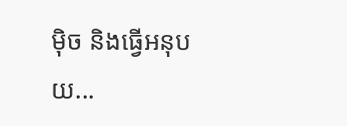ម៉ិច និងធ្វើអនុបយ...